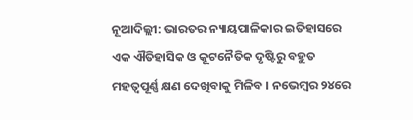ନୂଆଦିଲ୍ଲୀ: ଭାରତର ନ୍ୟାୟପାଳିକାର ଇତିହାସରେ ଏକ ଐତିହାସିକ ଓ କୂଟନୈତିକ ଦୃଷ୍ଟିରୁ ବହୁତ ମହତ୍ୱପୂର୍ଣ୍ଣ କ୍ଷଣ ଦେଖିବାକୁ ମିଳିବ । ନଭେମ୍ବର ୨୪ରେ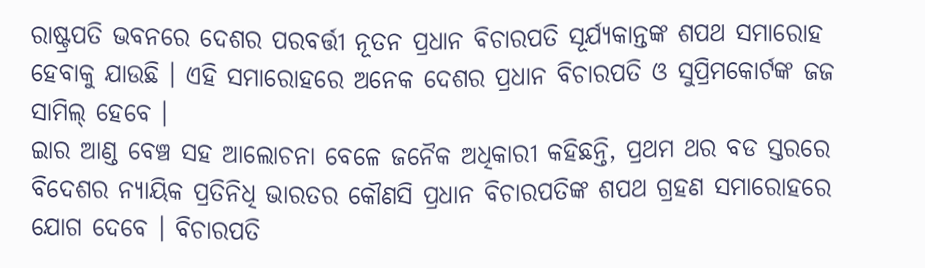ରାଷ୍ଟ୍ରପତି ଭବନରେ ଦେଶର ପରବର୍ତ୍ତୀ ନୂତନ ପ୍ରଧାନ ବିଚାରପତି ସୂର୍ଯ୍ୟକାନ୍ତଙ୍କ ଶପଥ ସମାରୋହ ହେବାକୁ ଯାଉଛି । ଏହି ସମାରୋହରେ ଅନେକ ଦେଶର ପ୍ରଧାନ ବିଚାରପତି ଓ ସୁପ୍ରିମକୋର୍ଟଙ୍କ ଜଜ ସାମିଲ୍ ହେବେ ।
ଇାର ଆଣ୍ଡ ବେଞ୍ଚ ସହ ଆଲୋଚନା ବେଳେ ଜନୈକ ଅଧିକାରୀ କହିଛନ୍ତି, ପ୍ରଥମ ଥର ବଡ ସ୍ତରରେ ବିଦେଶର ନ୍ୟାୟିକ ପ୍ରତିନିଧି ଭାରତର କୌଣସି ପ୍ରଧାନ ବିଚାରପତିଙ୍କ ଶପଥ ଗ୍ରହଣ ସମାରୋହରେ ଯୋଗ ଦେବେ । ବିଚାରପତି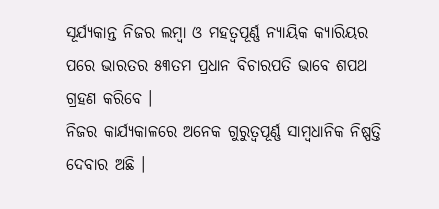ସୂର୍ଯ୍ୟକାନ୍ତ ନିଜର ଲମ୍ବା ଓ ମହତ୍ୱପୂର୍ଣ୍ଣ ନ୍ୟାୟିକ କ୍ୟାରିୟର ପରେ ଭାରତର ୫୩ତମ ପ୍ରଧାନ ବିଚାରପତି ଭାବେ ଶପଥ ଗ୍ରହଣ କରିବେ ।
ନିଜର କାର୍ଯ୍ୟକାଳରେ ଅନେକ ଗୁରୁତ୍ୱପୂର୍ଣ୍ଣ ସାମ୍ବଧାନିକ ନିଷ୍ପତ୍ତି ଦେବାର ଅଛି ।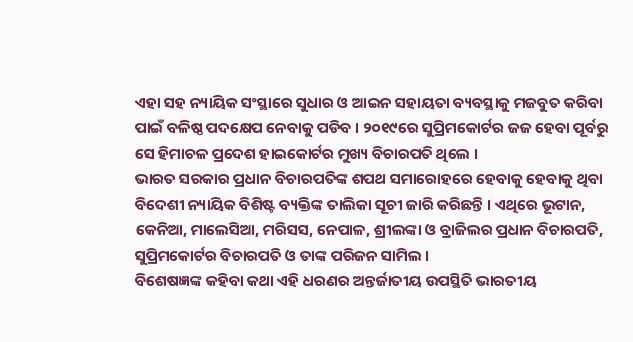ଏହା ସହ ନ୍ୟାୟିକ ସଂସ୍ଥାରେ ସୁଧାର ଓ ଆଇନ ସହାୟତା ବ୍ୟବସ୍ଥାକୁ ମଜବୁତ କରିବା ପାଇଁ ବଳିଷ୍ଠ ପଦକ୍ଷେପ ନେବାକୁ ପଡିବ । ୨୦୧୯ରେ ସୁପ୍ରିମକୋର୍ଟର ଜଜ ହେବା ପୂର୍ବରୁ ସେ ହିମାଚଳ ପ୍ରଦେଶ ହାଇକୋର୍ଟର ମୁଖ୍ୟ ବିଚାରପତି ଥିଲେ ।
ଭାରତ ସରକାର ପ୍ରଧାନ ବିଚାରପତିଙ୍କ ଶପଥ ସମାରୋହରେ ହେବାକୁ ହେବାକୁ ଥିବା ବିଦେଶୀ ନ୍ୟାୟିକ ବିଶିଷ୍ଟ ବ୍ୟକ୍ତିଙ୍କ ତାଲିକା ସୂଚୀ ଜାରି କରିଛନ୍ତି । ଏଥିରେ ଭୂଟାନ, କେନିଆ, ମାଲେସିଆ, ମରିସସ, ନେପାଳ, ଶ୍ରୀଲଙ୍କା ଓ ବ୍ରାଜିଲର ପ୍ରଧାନ ବିଚାରପତି, ସୁପ୍ରିମକୋର୍ଟର ବିଚାରପତି ଓ ତାଙ୍କ ପରିଜନ ସାମିଲ ।
ବିଶେଷଜ୍ଞଙ୍କ କହିବା କଥା ଏହି ଧରଣର ଅନ୍ତର୍ଜାତୀୟ ଉପସ୍ଥିତି ଭାରତୀୟ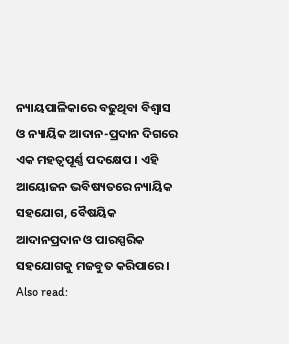ନ୍ୟାୟପାଳିକାରେ ବଢୁଥିବା ବିଶ୍ୱାସ ଓ ନ୍ୟାୟିକ ଆଦାନ-ପ୍ରଦାନ ଦିଗରେ ଏକ ମହତ୍ୱପୂର୍ଣ୍ଣ ପଦକ୍ଷେପ । ଏହି ଆୟୋଜନ ଭବିଷ୍ୟତରେ ନ୍ୟାୟିକ ସହଯୋଗ, ବୈଷୟିକ ଆଦାନପ୍ରଦାନ ଓ ପାରସ୍ପରିକ ସହଯୋଗକୁ ମଜବୁତ କରିପାରେ ।
Also read: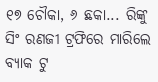୧୭ ଚୌକା, ୬ ଛକା... ରିଙ୍କୁ ସିଂ ରଣଜୀ ଟ୍ରଫିରେ ମାରିଲେ ବ୍ୟାକ ଟୁ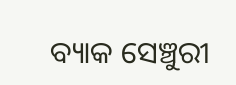ବ୍ୟାକ ସେଞ୍ଚୁରୀ